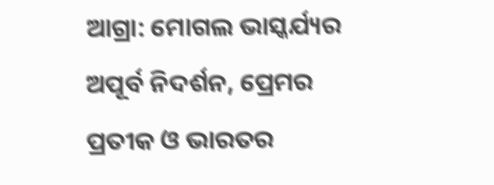ଆଗ୍ରା: ମୋଗଲ ଭାସ୍କର୍ଯ୍ୟର ଅପୂର୍ବ ନିଦର୍ଶନ, ପ୍ରେମର ପ୍ରତୀକ ଓ ଭାରତର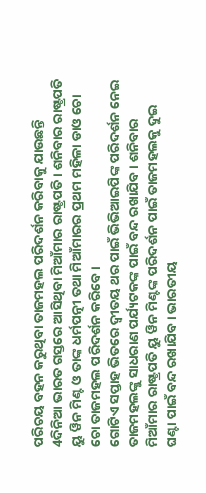ପରିଚୟ ବହନ କରୁଥିବା ତାଜମହଲ ପରିଦର୍ଶନ କରିବାକୁ ଯାଉଛନ୍ତି 4ଦିନିଆ ଭାରତ ଗସ୍ତରେ ଆସିଥିବା ମିଆଁମାର ରାଷ୍ଟ୍ରପତି । ଶନିବାର ରାଷ୍ଟ୍ରପତି ୟୁ ୱିନ ମିଣ୍ଟ ଓ ତାଙ୍କ ଧର୍ମପତ୍ନୀ ତଥା ମିଆଁମାରର ପ୍ରଥମ ମହିଳା ଡାଓ ଚୋ ଚୋ ତାଜମହଲ ପରିଦର୍ଶନ କରିବେ ।
ଗୋଟିଏ ସପ୍ତାହ ଭିତରେ ଦ୍ବୀତୟ ଥର ପାଇଁ ଭିଭିଆଇପିଙ୍କ ପରିଦର୍ଶନ ନେଇ ତାଜମହଲଙ୍କୁ ସାଧରାଣ ପର୍ଯ୍ୟଟକଙ୍କ ପାଇଁ ବନ୍ଦ ରଖାଯିବ । ଶନିବାର ମିଆଁମାର ରାଷ୍ଟ୍ରପତି ୟୁ ୱିନ ମିଣ୍ଟଙ୍କ ପରିଦର୍ଶନ ପାଇଁ ତାଜମହଲକୁ ଦୁଇ ଘଣ୍ଟା ପାଇଁ ବନ୍ଦ ରଖାଯିବ । ଭାରତୀୟ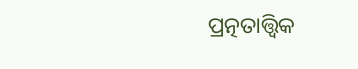ପ୍ରତ୍ନତାତ୍ତ୍ବିକ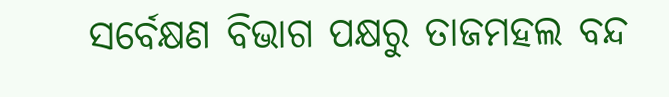ସର୍ବେକ୍ଷଣ ବିଭାଗ ପକ୍ଷରୁ ତାଜମହଲ ବନ୍ଦ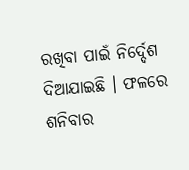ରଖିବା ପାଇଁ ନିର୍ଦ୍ଦେଶ ଦିଆଯାଇଛି । ଫଳରେ ଶନିବାର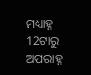ମଧ୍ୟାହ୍ନ 12ଟାରୁ ଅପରାହ୍ନ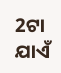2ଟା ଯାଏଁ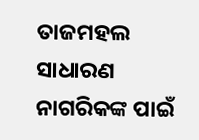ତାଜମହଲ ସାଧାରଣ ନାଗରିକଙ୍କ ପାଇଁ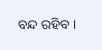ବନ୍ଦ ରହିବ ।